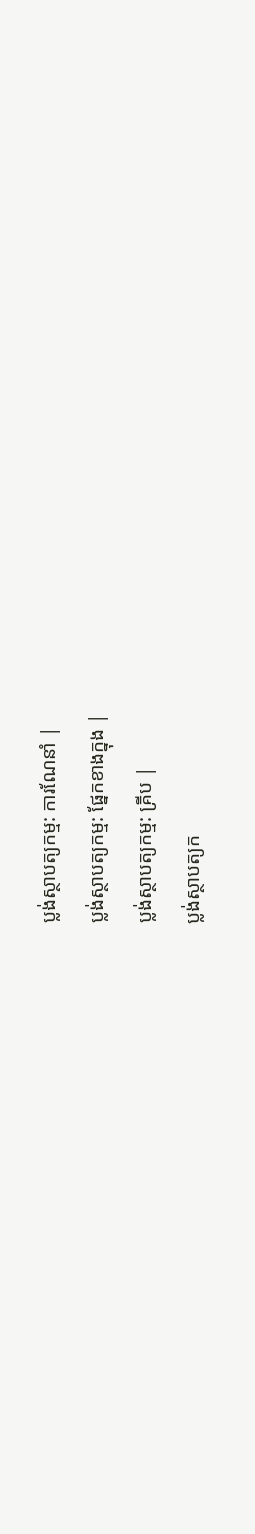ប្លង់ស្ថាបត្យកម្ម: ការណែនាំ |
ប្លង់ស្ថាបត្យកម្ម: ផ្នែកខាងក្នុង |
ប្លង់ស្ថាបត្យកម្ម: គ្រីប |
ប្លង់ស្ថាបត្យក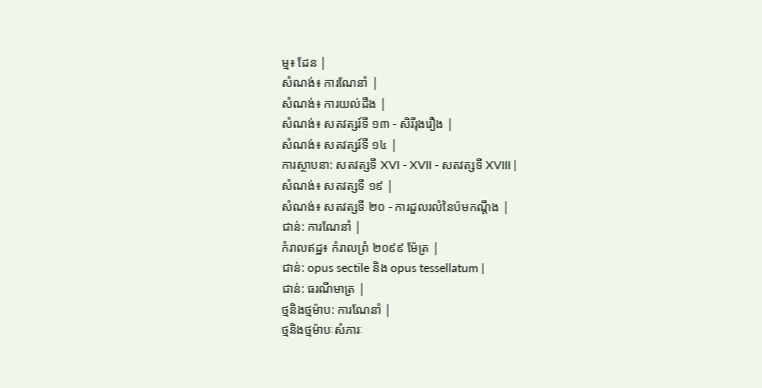ម្ម៖ ដែន |
សំណង់៖ ការណែនាំ |
សំណង់៖ ការយល់ដឹង |
សំណង់៖ សតវត្សរ៍ទី ១៣ - សិរីរុងរឿង |
សំណង់៖ សតវត្សរ៍ទី ១៤ |
ការស្ថាបនា: សតវត្សទី XVI - XVII - សតវត្សទី XVIII |
សំណង់៖ សតវត្សទី ១៩ |
សំណង់៖ សតវត្សទី ២០ - ការដួលរលំនៃប៉មកណ្តឹង |
ជាន់: ការណែនាំ |
កំរាលឥដ្ឋ៖ កំរាលព្រំ ២០៩៩ ម៉ែត្រ |
ជាន់: opus sectile និង opus tessellatum |
ជាន់: ធរណីមាត្រ |
ថ្មនិងថ្មម៉ាប: ការណែនាំ |
ថ្មនិងថ្មម៉ាបៈសំភារៈ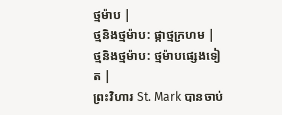ថ្មម៉ាប |
ថ្មនិងថ្មម៉ាប: ផ្កាថ្មក្រហម |
ថ្មនិងថ្មម៉ាប: ថ្មម៉ាបផ្សេងទៀត |
ព្រះវិហារ St. Mark បានចាប់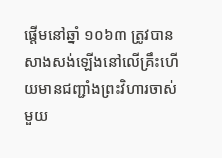ផ្តើមនៅឆ្នាំ ១០៦៣ ត្រូវបានសាងសង់ឡើងនៅលើគ្រឹះហើយមានជញ្ជាំងព្រះវិហារចាស់មួយ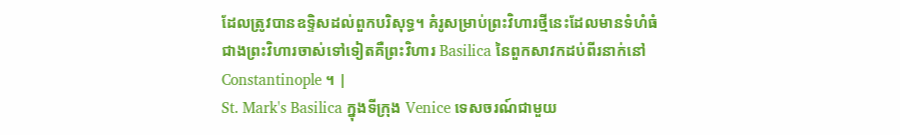ដែលត្រូវបានឧទ្ទិសដល់ពួកបរិសុទ្ធ។ គំរូសម្រាប់ព្រះវិហារថ្មីនេះដែលមានទំហំធំជាងព្រះវិហារចាស់ទៅទៀតគឺព្រះវិហារ Basilica នៃពួកសាវកដប់ពីរនាក់នៅ Constantinople ។ |
St. Mark's Basilica ក្នុងទីក្រុង Venice ទេសចរណ៍ជាមួយ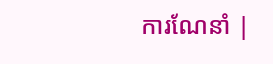ការណែនាំ |